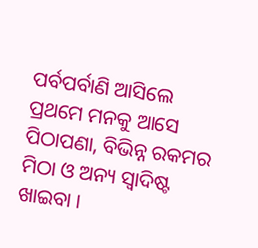ପର୍ବପର୍ବାଣି ଆସିଲେ ପ୍ରଥମେ ମନକୁ ଆସେ ପିଠାପଣା, ବିଭିନ୍ନ ରକମର ମିଠା ଓ ଅନ୍ୟ ସ୍ୱାଦିଷ୍ଟ ଖାଇବା ।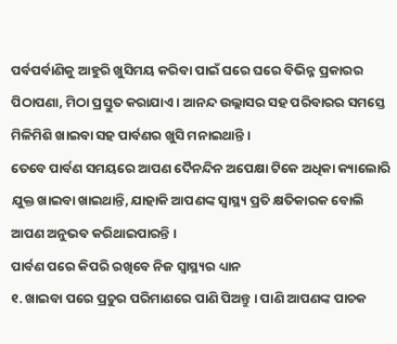ପର୍ବପର୍ବାଣିକୁ ଆହୁରି ଖୁସିମୟ କରିବା ପାଇଁ ଘରେ ଘରେ ବିଭିନ୍ନ ପ୍ରକାରର ପିଠାପଣା, ମିଠା ପ୍ରସ୍ତୁତ କରାଯାଏ । ଆନନ୍ଦ ଉଲ୍ଲାସର ସହ ପରିବାରର ସମସ୍ତେ ମିଳିମିଶି ଖାଇବା ସହ ପାର୍ବଣର ଖୁସି ମନାଇଥାନ୍ତି ।
ତେବେ ପାର୍ବଣ ସମୟରେ ଆପଣ ଦୈନନ୍ଦିନ ଅପେକ୍ଷା ଟିକେ ଅଧିକା କ୍ୟାଲୋରି ଯୁକ୍ତ ଖାଇବା ଖାଇଥାନ୍ତି, ଯାହାକି ଆପଣଙ୍କ ସ୍ୱାସ୍ଥ୍ୟ ପ୍ରତି କ୍ଷତିକାରକ ବୋଲି ଆପଣ ଅନୁଭବ କରିଥାଇପାରନ୍ତି ।
ପାର୍ବଣ ପରେ କିପରି ରଖିବେ ନିଜ ସ୍ୱାସ୍ଥ୍ୟର ଧ୍ୟାନ
୧. ଖାଇବା ପରେ ପ୍ରଚୁର ପରିମାଣରେ ପାଣି ପିଅନ୍ତୁ । ପାଣି ଆପଣଙ୍କ ପାଚକ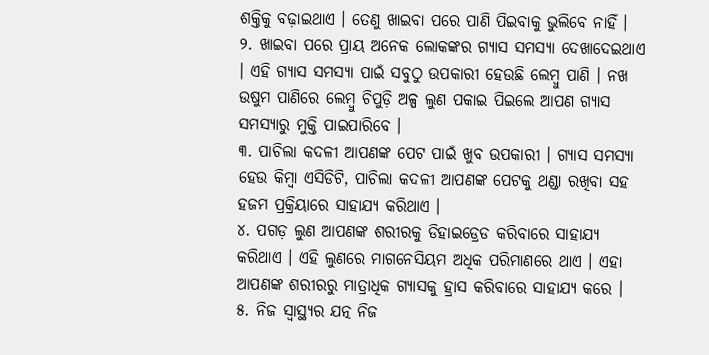ଶକ୍ତିକୁ ବଢ଼ାଇଥାଏ । ତେଣୁ ଖାଇବା ପରେ ପାଣି ପିଇବାକୁ ଭୁଲିବେ ନାହିଁ ।
୨. ଖାଇବା ପରେ ପ୍ରାୟ ଅନେକ ଲୋକଙ୍କର ଗ୍ୟାସ ସମସ୍ୟା ଦେଖାଦେଇଥାଏ । ଏହି ଗ୍ୟାସ ସମସ୍ୟା ପାଇଁ ସବୁଠୁ ଉପକାରୀ ହେଉଛି ଲେମ୍ବୁ ପାଣି । ନଖ ଉଷୁମ ପାଣିରେ ଲେମ୍ବୁ ଚିପୁଡ଼ି ଅଳ୍ପ ଲୁଣ ପକାଇ ପିଇଲେ ଆପଣ ଗ୍ୟାସ ସମସ୍ୟାରୁ ମୁକ୍ତି ପାଇପାରିବେ ।
୩. ପାଚିଲା କଦଳୀ ଆପଣଙ୍କ ପେଟ ପାଇଁ ଖୁବ ଉପକାରୀ । ଗ୍ୟାସ ସମସ୍ୟା ହେଉ କିମ୍ବା ଏସିଡିଟି, ପାଚିଲା କଦଳୀ ଆପଣଙ୍କ ପେଟକୁ ଥଣ୍ଡା ରଖିବା ସହ ହଜମ ପ୍ରକ୍ରିୟାରେ ସାହାଯ୍ୟ କରିଥାଏ ।
୪. ପଗଡ଼ ଲୁଣ ଆପଣଙ୍କ ଶରୀରକୁ ଡିହାଇଡ୍ରେଡ କରିବାରେ ସାହାଯ୍ୟ କରିଥାଏ । ଏହି ଲୁଣରେ ମାଗନେସିୟମ ଅଧିକ ପରିମାଣରେ ଥାଏ । ଏହା ଆପଣଙ୍କ ଶରୀରରୁ ମାତ୍ରାଧିକ ଗ୍ୟାସକୁ ହ୍ରାସ କରିବାରେ ସାହାଯ୍ୟ କରେ ।
୫. ନିଜ ସ୍ୱାସ୍ଥ୍ୟର ଯତ୍ନ ନିଜ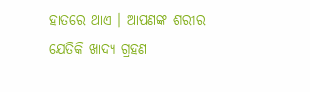ହାତରେ ଥାଏ । ଆପଣଙ୍କ ଶରୀର ଯେତିକି ଖାଦ୍ୟ ଗ୍ରହଣ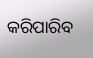କରିପାରିବ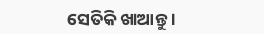ସେତିକି ଖାଆନ୍ତୁ ।